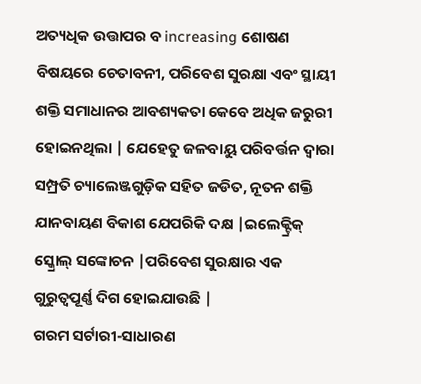ଅତ୍ୟଧିକ ଉତ୍ତାପର ବ increasing ଶୋଷଣ ବିଷୟରେ ଚେତାବନୀ, ପରିବେଶ ସୁରକ୍ଷା ଏବଂ ସ୍ଥାୟୀ ଶକ୍ତି ସମାଧାନର ଆବଶ୍ୟକତା କେବେ ଅଧିକ ଜରୁରୀ ହୋଇନଥିଲା | ଯେହେତୁ ଜଳବାୟୁ ପରିବର୍ତ୍ତନ ଦ୍ୱାରା ସମ୍ପ୍ରତି ଚ୍ୟାଲେଞ୍ଜଗୁଡ଼ିକ ସହିତ ଜଡିତ, ନୂତନ ଶକ୍ତି ଯାନବାୟଣ ବିକାଶ ଯେପରିକି ଦକ୍ଷ |ଇଲେକ୍ଟ୍ରିକ୍ ସ୍କ୍ରୋଲ୍ ସଙ୍କୋଚନ |ପରିବେଶ ସୁରକ୍ଷାର ଏକ ଗୁରୁତ୍ୱପୂର୍ଣ୍ଣ ଦିଗ ହୋଇଯାଉଛି |
ଗରମ ସର୍ଟାରୀ-ସାଧାରଣ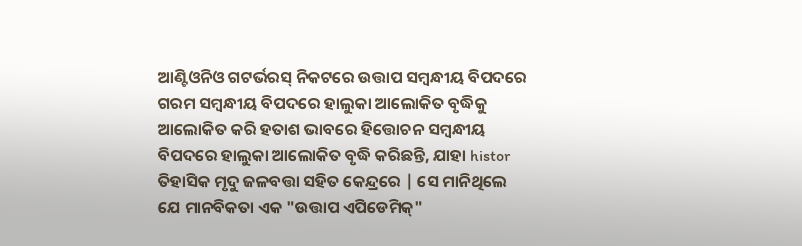ଆଣ୍ଟିଓନିଓ ଗଟର୍ଭରସ୍ ନିକଟରେ ଉତ୍ତାପ ସମ୍ବନ୍ଧୀୟ ବିପଦରେ ଗରମ ସମ୍ବନ୍ଧୀୟ ବିପଦରେ ହାଲୁକା ଆଲୋକିତ ବୃଦ୍ଧିକୁ ଆଲୋକିତ କରି ହତାଶ ଭାବରେ ହିତ୍ତୋଚନ ସମ୍ବନ୍ଧୀୟ ବିପଦରେ ହାଲୁକା ଆଲୋକିତ ବୃଦ୍ଧି କରିଛନ୍ତି, ଯାହା histor ତିହାସିକ ମୃଦୁ ଜଳବତ୍ତା ସହିତ କେନ୍ଦ୍ରରେ | ସେ ମାନିଥିଲେ ଯେ ମାନବିକତା ଏକ "ଉତ୍ତାପ ଏପିଡେମିକ୍"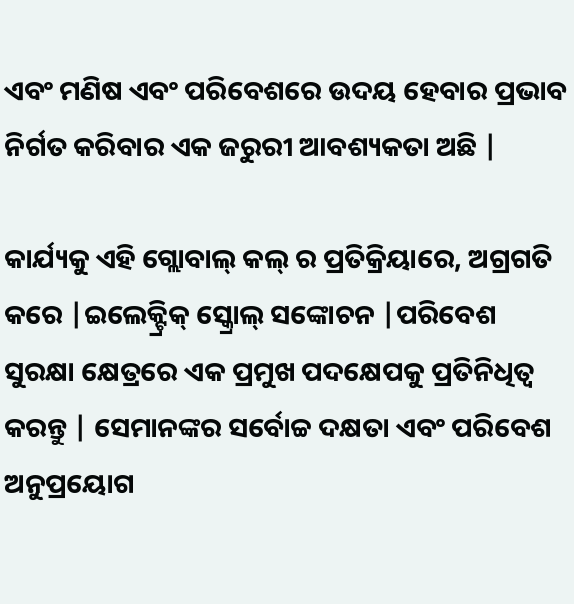ଏବଂ ମଣିଷ ଏବଂ ପରିବେଶରେ ଉଦୟ ହେବାର ପ୍ରଭାବ ନିର୍ଗତ କରିବାର ଏକ ଜରୁରୀ ଆବଶ୍ୟକତା ଅଛି |

କାର୍ଯ୍ୟକୁ ଏହି ଗ୍ଲୋବାଲ୍ କଲ୍ ର ପ୍ରତିକ୍ରିୟାରେ, ଅଗ୍ରଗତି କରେ |ଇଲେକ୍ଟ୍ରିକ୍ ସ୍କ୍ରୋଲ୍ ସଙ୍କୋଚନ |ପରିବେଶ ସୁରକ୍ଷା କ୍ଷେତ୍ରରେ ଏକ ପ୍ରମୁଖ ପଦକ୍ଷେପକୁ ପ୍ରତିନିଧିତ୍ୱ କରନ୍ତୁ | ସେମାନଙ୍କର ସର୍ବୋଚ୍ଚ ଦକ୍ଷତା ଏବଂ ପରିବେଶ ଅନୁପ୍ରୟୋଗ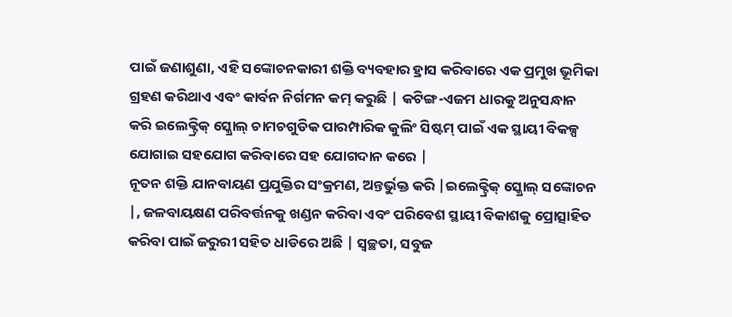ପାଇଁ ଜଣାଶୁଣା, ଏହି ସଙ୍କୋଚନକାରୀ ଶକ୍ତି ବ୍ୟବହାର ହ୍ରାସ କରିବାରେ ଏକ ପ୍ରମୁଖ ଭୂମିକା ଗ୍ରହଣ କରିଥାଏ ଏବଂ କାର୍ବନ ନିର୍ଗମନ କମ୍ କରୁଛି | କଟିଙ୍ଗ-ଏଜମ ଧାରକୁ ଅନୁସନ୍ଧାନ କରି ଇଲେକ୍ଟ୍ରିକ୍ ସ୍କ୍ରୋଲ୍ ଚାମଚଗୁଡିକ ପାରମ୍ପାରିକ କୁଲିଂ ସିଷ୍ଟମ୍ ପାଇଁ ଏକ ସ୍ଥାୟୀ ବିକଳ୍ପ ଯୋଗାଇ ସହଯୋଗ କରିବାରେ ସହ ଯୋଗଦାନ କରେ |
ନୂତନ ଶକ୍ତି ଯାନବାୟଣ ପ୍ରଯୁକ୍ତିର ସଂକ୍ରମଣ, ଅନ୍ତର୍ଭୁକ୍ତ କରି |ଇଲେକ୍ଟ୍ରିକ୍ ସ୍କ୍ରୋଲ୍ ସଙ୍କୋଚନ |, ଜଳବାୟକ୍ଷଣ ପରିବର୍ତ୍ତନକୁ ଖଣ୍ଡନ କରିବା ଏବଂ ପରିବେଶ ସ୍ଥାୟୀ ବିକାଶକୁ ପ୍ରୋତ୍ସାହିତ କରିବା ପାଇଁ ଜରୁରୀ ସହିତ ଧାଡିରେ ଅଛି | ସ୍ୱଚ୍ଛତା, ସବୁଜ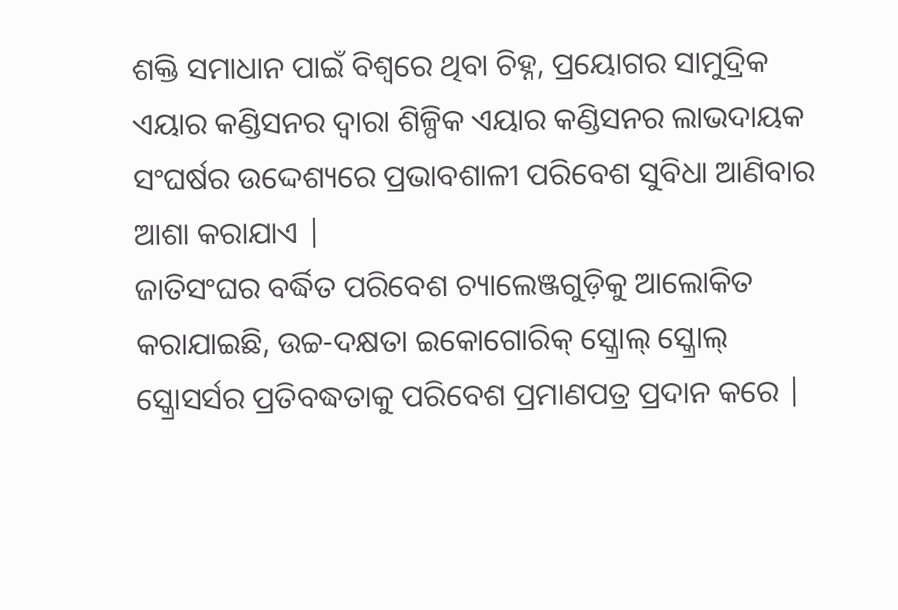ଶକ୍ତି ସମାଧାନ ପାଇଁ ବିଶ୍ୱରେ ଥିବା ଚିହ୍ନ, ପ୍ରୟୋଗର ସାମୁଦ୍ରିକ ଏୟାର କଣ୍ଡିସନର ଦ୍ୱାରା ଶିଳ୍ପିକ ଏୟାର କଣ୍ଡିସନର ଲାଭଦାୟକ ସଂଘର୍ଷର ଉଦ୍ଦେଶ୍ୟରେ ପ୍ରଭାବଶାଳୀ ପରିବେଶ ସୁବିଧା ଆଣିବାର ଆଶା କରାଯାଏ |
ଜାତିସଂଘର ବର୍ଦ୍ଧିତ ପରିବେଶ ଚ୍ୟାଲେଞ୍ଜଗୁଡ଼ିକୁ ଆଲୋକିତ କରାଯାଇଛି, ଉଚ୍ଚ-ଦକ୍ଷତା ଇକୋଗୋରିକ୍ ସ୍କ୍ରୋଲ୍ ସ୍କ୍ରୋଲ୍ ସ୍କ୍ରୋସର୍ସର ପ୍ରତିବଦ୍ଧତାକୁ ପରିବେଶ ପ୍ରମାଣପତ୍ର ପ୍ରଦାନ କରେ |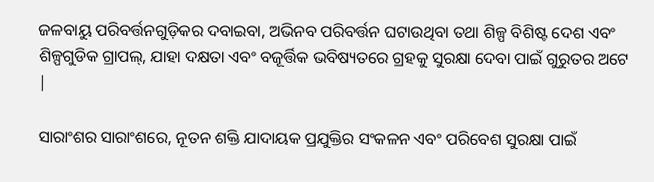ଜଳବାୟୁ ପରିବର୍ତ୍ତନଗୁଡ଼ିକର ଦବାଇବା, ଅଭିନବ ପରିବର୍ତ୍ତନ ଘଟାଉଥିବା ତଥା ଶିଳ୍ପ ବିଶିଷ୍ଟ ଦେଶ ଏବଂ ଶିଳ୍ପଗୁଡିକ ଗ୍ରାପଲ୍, ଯାହା ଦକ୍ଷତା ଏବଂ ବଜୂର୍ତ୍ତିକ ଭବିଷ୍ୟତରେ ଗ୍ରହକୁ ସୁରକ୍ଷା ଦେବା ପାଇଁ ଗୁରୁତର ଅଟେ |

ସାରାଂଶର ସାରାଂଶରେ, ନୂତନ ଶକ୍ତି ଯାଦାୟକ ପ୍ରଯୁକ୍ତିର ସଂକଳନ ଏବଂ ପରିବେଶ ସୁରକ୍ଷା ପାଇଁ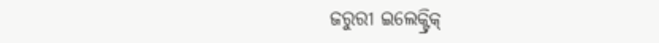ଜରୁରୀ ଇଲେକ୍ଟ୍ରିକ୍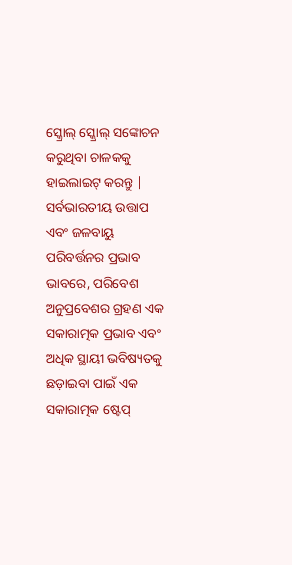ସ୍କ୍ରୋଲ୍ ସ୍କ୍ରୋଲ୍ ସଙ୍କୋଚନ କରୁଥିବା ଚାଳକକୁ ହାଇଲାଇଟ୍ କରନ୍ତୁ | ସର୍ବଭାରତୀୟ ଉତ୍ତାପ ଏବଂ ଜଳବାୟୁ ପରିବର୍ତ୍ତନର ପ୍ରଭାବ ଭାବରେ, ପରିବେଶ ଅନୁପ୍ରବେଶର ଗ୍ରହଣ ଏକ ସକାରାତ୍ମକ ପ୍ରଭାବ ଏବଂ ଅଧିକ ସ୍ଥାୟୀ ଭବିଷ୍ୟତକୁ ଛଡ଼ାଇବା ପାଇଁ ଏକ ସକାରାତ୍ମକ ଷ୍ଟେପ୍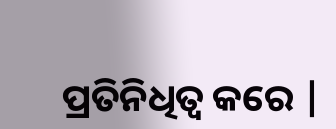ପ୍ରତିନିଧିତ୍ୱ କରେ |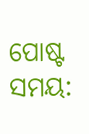ପୋଷ୍ଟ ସମୟ: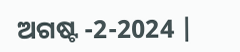ଅଗଷ୍ଟ -2-2024 |